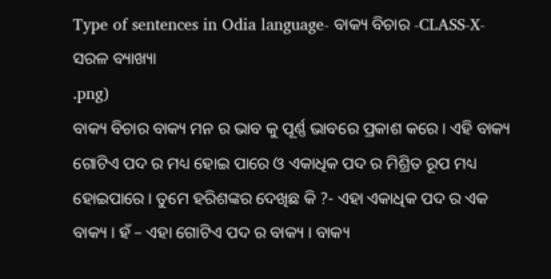Type of sentences in Odia language- ବାକ୍ୟ ବିଚାର -CLASS-X- ସରଳ ବ୍ୟାଖ୍ୟା
.png)
ବାକ୍ୟ ବିଚାର ବାକ୍ୟ ମନ ର ଭାବ କୁ ପୂର୍ଣ୍ଣ ଭାବରେ ପ୍ରକାଶ କରେ । ଏହି ବାକ୍ୟ ଗୋଟିଏ ପଦ ର ମଧ୍ୟ ହୋଇ ପାରେ ଓ ଏକାଧିକ ପଦ ର ମିଶ୍ରିତ ରୂପ ମଧ୍ୟ ହୋଇପାରେ । ତୁମେ ହରିଶଙ୍କର ଦେଖିଛ କି ?- ଏହା ଏକାଧିକ ପଦ ର ଏକ ବାକ୍ୟ । ହଁ – ଏହା ଗୋଟିଏ ପଦ ର ବାକ୍ୟ । ବାକ୍ୟ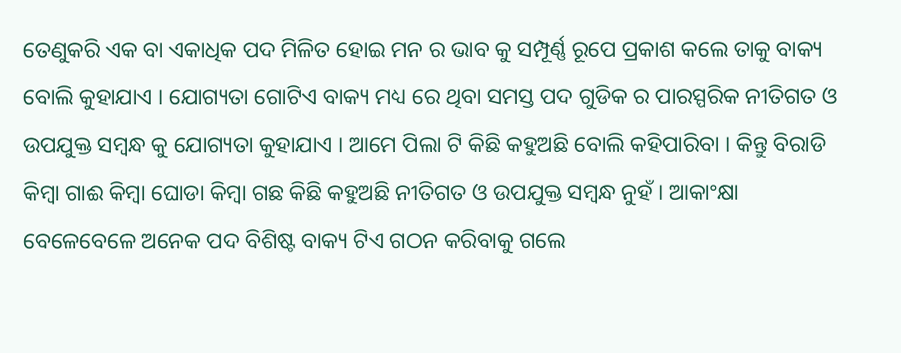ତେଣୁକରି ଏକ ବା ଏକାଧିକ ପଦ ମିଳିତ ହୋଇ ମନ ର ଭାବ କୁ ସମ୍ପୂର୍ଣ୍ଣ ରୂପେ ପ୍ରକାଶ କଲେ ତାକୁ ବାକ୍ୟ ବୋଲି କୁହାଯାଏ । ଯୋଗ୍ୟତା ଗୋଟିଏ ବାକ୍ୟ ମଧ୍ୟ ରେ ଥିବା ସମସ୍ତ ପଦ ଗୁଡିକ ର ପାରସ୍ପରିକ ନୀତିଗତ ଓ ଉପଯୁକ୍ତ ସମ୍ବନ୍ଧ କୁ ଯୋଗ୍ୟତା କୁହାଯାଏ । ଆମେ ପିଲା ଟି କିଛି କହୁଅଛି ବୋଲି କହିପାରିବା । କିନ୍ତୁ ବିରାଡି କିମ୍ବା ଗାଈ କିମ୍ବା ଘୋଡା କିମ୍ବା ଗଛ କିଛି କହୁଅଛି ନୀତିଗତ ଓ ଉପଯୁକ୍ତ ସମ୍ବନ୍ଧ ନୁହଁ । ଆକାଂକ୍ଷା ବେଳେବେଳେ ଅନେକ ପଦ ବିଶିଷ୍ଟ ବାକ୍ୟ ଟିଏ ଗଠନ କରିବାକୁ ଗଲେ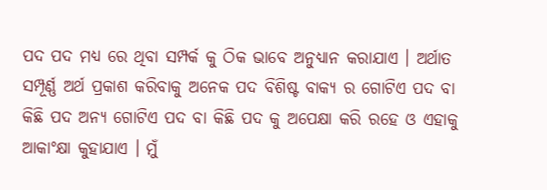ପଦ ପଦ ମଧ୍ୟ ରେ ଥିବା ସମ୍ପର୍କ କୁ ଠିକ ଭାବେ ଅନୁଧ୍ୟାନ କରାଯାଏ । ଅର୍ଥାତ ସମ୍ପୂର୍ଣ୍ଣ ଅର୍ଥ ପ୍ରକାଶ କରିବାକୁ ଅନେକ ପଦ ବିଶିଷ୍ଟ ବାକ୍ୟ ର ଗୋଟିଏ ପଦ ବା କିଛି ପଦ ଅନ୍ୟ ଗୋଟିଏ ପଦ ବା କିଛି ପଦ କୁ ଅପେକ୍ଷା କରି ରହେ ଓ ଏହାକୁ ଆକାଂକ୍ଷା କୁହାଯାଏ । ମୁଁ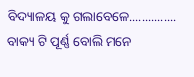ବିଦ୍ୟାଳୟ କୁ ଗଲାବେଳେ............... ବାକ୍ୟ ଟି ପୂର୍ଣ୍ଣ ବୋଲି ମନେ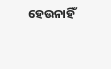ହେଉନାହିଁ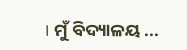। ମୁଁ ବିଦ୍ୟାଳୟ ...